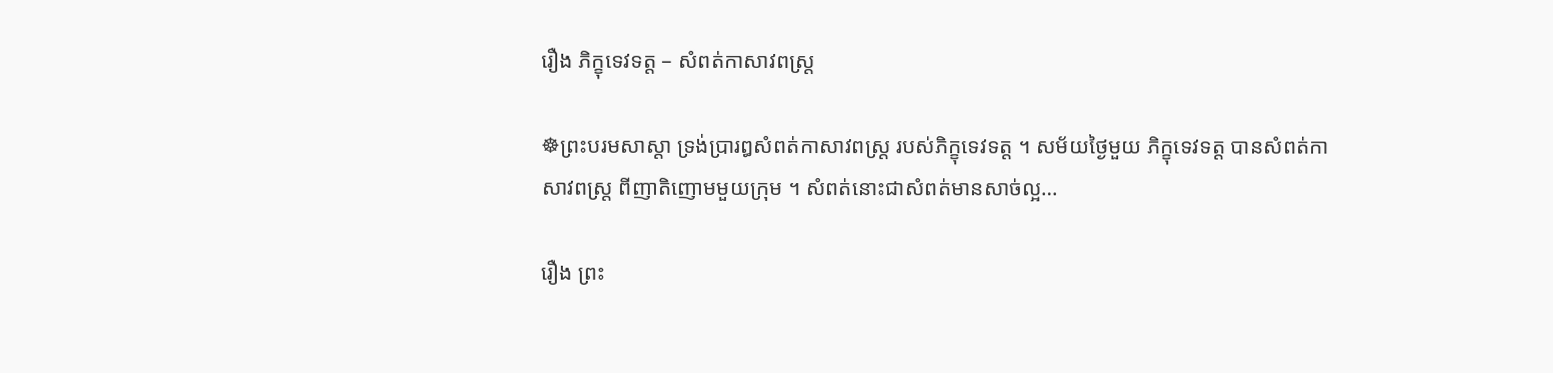រឿង ភិក្ខុទេវទត្ត – សំពត់កាសាវពស្ត្រ

☸ព្រះបរមសាស្តា ទ្រង់ប្រារឰសំពត់កាសាវពស្ត្រ របស់ភិក្ខុទេវទត្ត ។ សម័យថ្ងៃមួយ ភិក្ខុទេវទត្ត បានសំពត់កាសាវពស្ត្រ ពីញាតិញោមមួយក្រុម ។ សំពត់នោះជាសំពត់មានសាច់ល្អ…

រឿង ព្រះ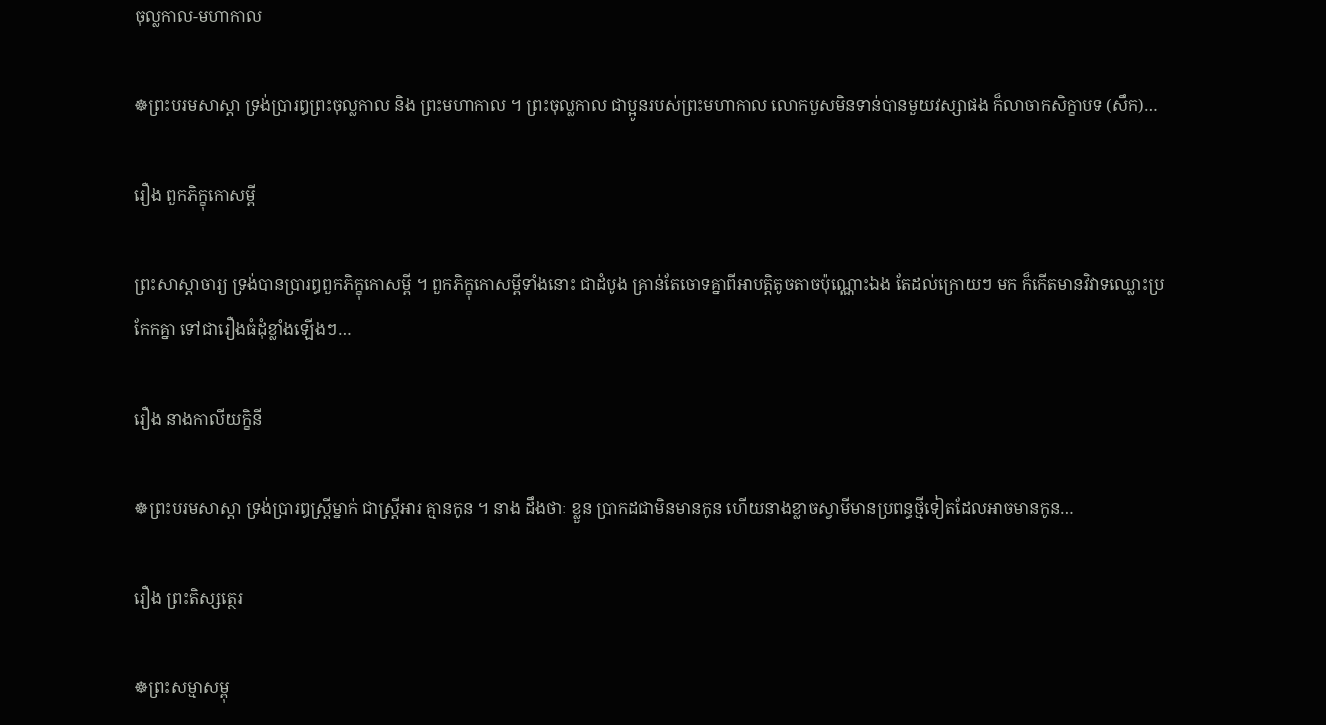ចុល្លកាល-មហាកាល

☸ព្រះបរមសាស្តា ទ្រង់ប្រារឰព្រះចុល្លកាល និង ព្រះមហាកាល ។ ព្រះចុល្លកាល ជាប្អូនរបស់ព្រះមហាកាល លោកបួសមិនទាន់បានមួយវស្សាផង ក៏លាចាកសិក្ខាបទ (សឹក)…

រឿង ពួកភិក្ខុកោសម្ពី

ព្រះសាស្តាចារ្យ ទ្រង់បានប្រារឰពួកភិក្ខុកោសម្ពី ។ ពួកភិក្ខុកោសម្ពីទាំងនោះ ជាដំបូង គ្រាន់តែចោទគ្នាពីឣាបត្តិតូចតាចប៉ុណ្ណោះឯង តែដល់ក្រោយៗ មក ក៏កើតមានវិវាទឈ្លោះប្រកែកគ្នា ទៅជារឿងធំដុំខ្លាំងឡើងៗ…

រឿង នាងកាលីយក្ខិនី

☸ព្រះបរមសាស្តា ទ្រង់ប្រារឰស្ត្រីម្នាក់ ជាស្ត្រីឣារ គ្មានកូន ។ នាង ដឹងថាៈ ខ្លួន ប្រាកដជាមិនមានកូន ហើយនាងខ្លាចស្វាមីមានប្រពន្ធថ្មីទៀតដែលឣាចមានកូន…

រឿង ព្រះតិស្សត្ថេរ

☸ព្រះសម្មាសម្ពុ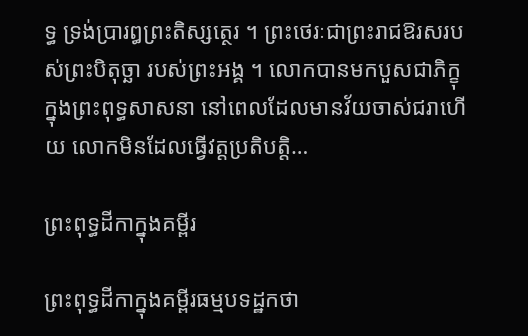ទ្ធ ទ្រង់ប្រារឰព្រះតិស្សត្ថេរ ។ ព្រះថេរៈជាព្រះរាជឱរសរបស់ព្រះបិតុច្ឆា របស់ព្រះឣង្គ ។ លោកបានមកបួសជាភិក្ខុ ក្នុងព្រះពុទ្ធសាសនា នៅពេលដែលមានវ័យចាស់ជរាហើយ លោកមិនដែលធ្វើវត្តប្រតិបត្តិ…

ព្រះពុទ្ធដីកាក្នុងគម្ពីរ

ព្រះពុទ្ធដីកាក្នុងគម្ពីរធម្មបទដ្ឋកថា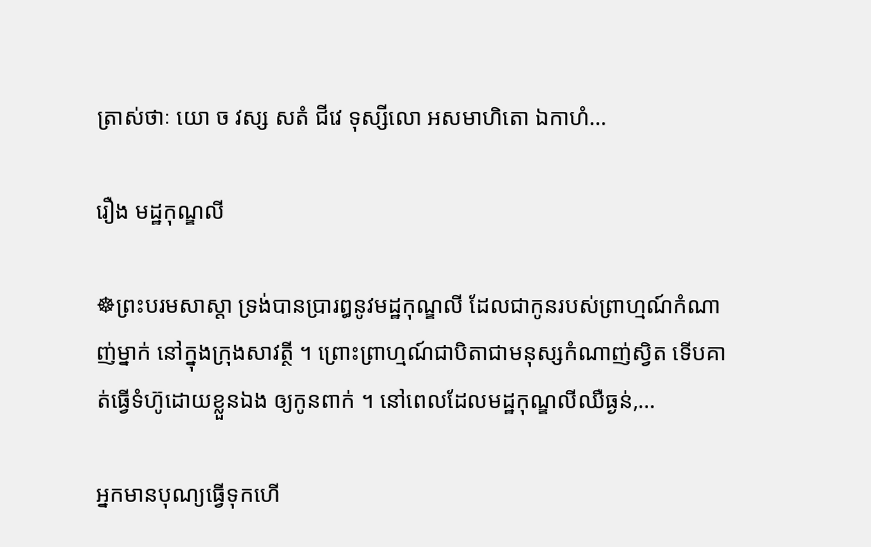ត្រាស់ថាៈ យោ ច វស្ស សតំ ជីវេ ទុស្សីលោ អសមាហិតោ ឯកាហំ…

រឿង មដ្ឋកុណ្ឌលី

☸ព្រះបរមសាស្តា ទ្រង់បានប្រារឰនូវមដ្ឋកុណ្ឌលី ដែលជាកូនរបស់ព្រាហ្មណ៍កំណាញ់ម្នាក់ នៅក្នុងក្រុងសាវត្ថី ។ ព្រោះព្រាហ្មណ៍ជាបិតាជាមនុស្សកំណាញ់ស្វិត ទើបគាត់ធ្វើទំហ៊ូដោយខ្លួនឯង ឲ្យកូនពាក់ ។ នៅពេលដែលមដ្ឋកុណ្ឌលីឈឺធ្ងន់,…

អ្នកមានបុណ្យធ្វើទុកហើ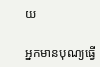យ

អ្នកមានបុណ្យធ្វើ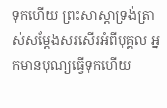ទុកហើយ ព្រះសាស្តាទ្រង់ត្រាស់សម្តែងសរសើរអំពីបុគ្គល អ្នកមានបុណ្យធ្វើទុកហើយ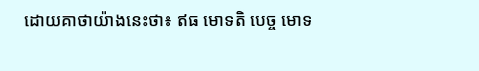ដោយគាថាយ៉ាងនេះថា៖ ឥធ មោទតិ បេច្ច មោទ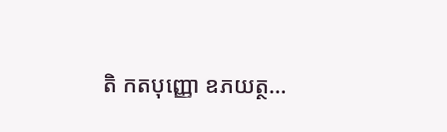តិ កតបុញ្ញោ ឧភយត្ថ…